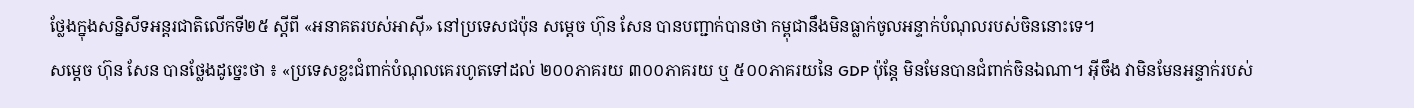ថ្លែងក្នុងសន្និសីទអន្តរជាតិលើកទី២៥ ស្តីពី «អនាគតរបស់អាស៊ី» នៅប្រទេសជប៉ុន សម្តេច ហ៊ុន សែន បានបញ្ជាក់បានថា កម្ពុជានឹងមិនធ្លាក់ចូលអន្ទាក់បំណុលរបស់ចិននោះទេ។
សម្តេច ហ៊ុន សែន បានថ្លែងដូច្នេះថា ៖ «ប្រទេសខ្លះជំពាក់បំណុលគេរហូតទៅដល់ ២០០ភាគរយ ៣០០ភាគរយ ឬ ៥០០ភាគរយនៃ GDP ប៉ុន្តែ មិនមែនបានជំពាក់ចិនឯណា។ អ៊ីចឹង វាមិនមែនអន្ទាក់របស់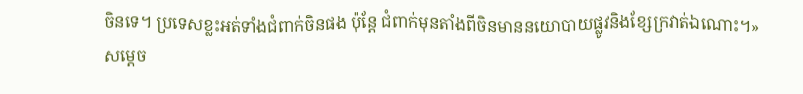ចិនទេ។ ប្រទេសខ្លះអត់ទាំងជំពាក់ចិនផង ប៉ុន្តែ ជំពាក់មុនតាំងពីចិនមាននយោបាយផ្លូវនិងខ្សែក្រវាត់ឯណោះ។»
សម្តេច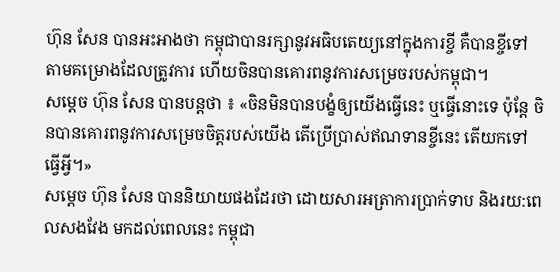ហ៊ុន សែន បានអះអាងថា កម្ពុជាបានរក្សានូវអធិបតេយ្យនៅក្នុងការខ្ចី គឺបានខ្ចីទៅតាមគម្រោងដែលត្រូវការ ហើយចិនបានគោរពនូវការសម្រេចរបស់កម្ពុជា។
សម្តេច ហ៊ុន សែន បានបន្តថា ៖ «ចិនមិនបានបង្ខំឲ្យយើងធ្វើនេះ ឬធ្វើនោះទេ ប៉ុន្តែ ចិនបានគោរពនូវការសម្រេចចិត្តរបស់យើង តើប្រើប្រាស់ឥណទានខ្ចីនេះ តើយកទៅធ្វើអ្វី។»
សម្តេច ហ៊ុន សែន បាននិយាយផងដែរថា ដោយសារអត្រាការប្រាក់ទាប និងរយ:ពេលសងវែង មកដល់ពេលនេះ កម្ពុជា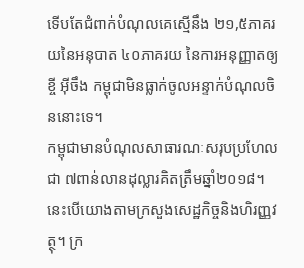ទើបតែជំពាក់បំណុលគេស្មើនឹង ២១,៥ភាគរយនៃអនុបាត ៤០ភាគរយ នៃការអនុញ្ញាតឲ្យខ្ចី អ៊ីចឹង កម្ពុជាមិនធ្លាក់ចូលអន្ទាក់បំណុលចិននោះទេ។
កម្ពុជាមានបំណុលសាធារណៈសរុបប្រហែលជា ៧ពាន់លានដុល្លារគិតត្រឹមឆ្នាំ២០១៨។ នេះបើយោងតាមក្រសួងសេដ្ឋកិច្ចនិងហិរញ្ញវត្ថុ។ ក្រ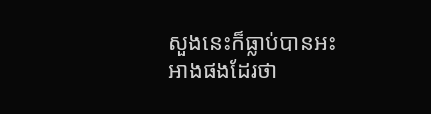សួងនេះក៏ធ្លាប់បានអះអាងផងដែរថា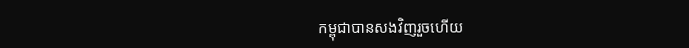កម្ពុជាបានសងវិញរួចហើយ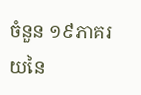ចំនួន ១៩ភាគរយនៃ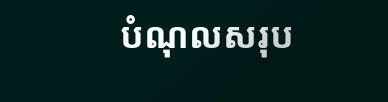បំណុលសរុប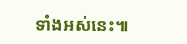ទាំងអស់នេះ៕